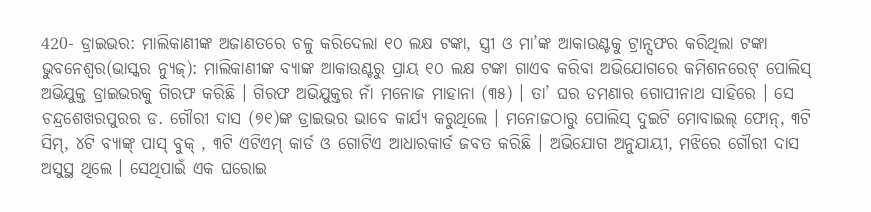420- ଡ୍ରାଇଭର: ମାଲିକାଣୀଙ୍କ ଅଜାଣତରେ ଚଳୁ କରିଦେଲା ୧୦ ଲକ୍ଷ ଟଙ୍କା, ସ୍ତ୍ରୀ ଓ ମା’ଙ୍କ ଆକାଉଣ୍ଟକୁ ଟ୍ରାନ୍ସଫର କରିଥିଲା ଟଙ୍କା
ଭୁବନେଶ୍ୱର(ଭାସ୍କର ନ୍ୟୁଜ୍): ମାଲିକାଣୀଙ୍କ ବ୍ୟାଙ୍କ ଆକାଉଣ୍ଟରୁ ପ୍ରାୟ ୧୦ ଲକ୍ଷ ଟଙ୍କା ଗାଏବ କରିବା ଅଭିଯୋଗରେ କମିଶନରେଟ୍ ପୋଲିସ୍ ଅଭିଯୁକ୍ତ ଡ୍ରାଇଭରକୁ ଗିରଫ କରିଛି । ଗିରଫ ଅଭିଯୁକ୍ତର ନାଁ ମନୋଜ ମାହାନା (୩୫) । ତା’ ଘର ଡମଣାର ଗୋପୀନାଥ ସାହିରେ । ସେ ଚନ୍ଦ୍ରଶେଖରପୁରର ଡ. ଗୌରୀ ଦାସ (୭୧)ଙ୍କ ଡ୍ରାଇଭର ଭାବେ କାର୍ଯ୍ୟ କରୁଥିଲେ । ମନୋଜଠାରୁ ପୋଲିସ୍ ଦୁଇଟି ମୋବାଇଲ୍ ଫୋନ୍, ୩ଟି ସିମ୍, ୪ଟି ବ୍ୟାଙ୍କ୍ ପାସ୍ ବୁକ୍ , ୩ଟି ଏଟିଏମ୍ କାର୍ଡ ଓ ଗୋଟିଏ ଆଧାରକାର୍ଡ ଜବତ କରିଛି । ଅଭିଯୋଗ ଅନୁଯାୟୀ, ମଝିରେ ଗୌରୀ ଦାସ ଅସୁସ୍ଥ ଥିଲେ । ସେଥିପାଇଁ ଏକ ଘରୋଇ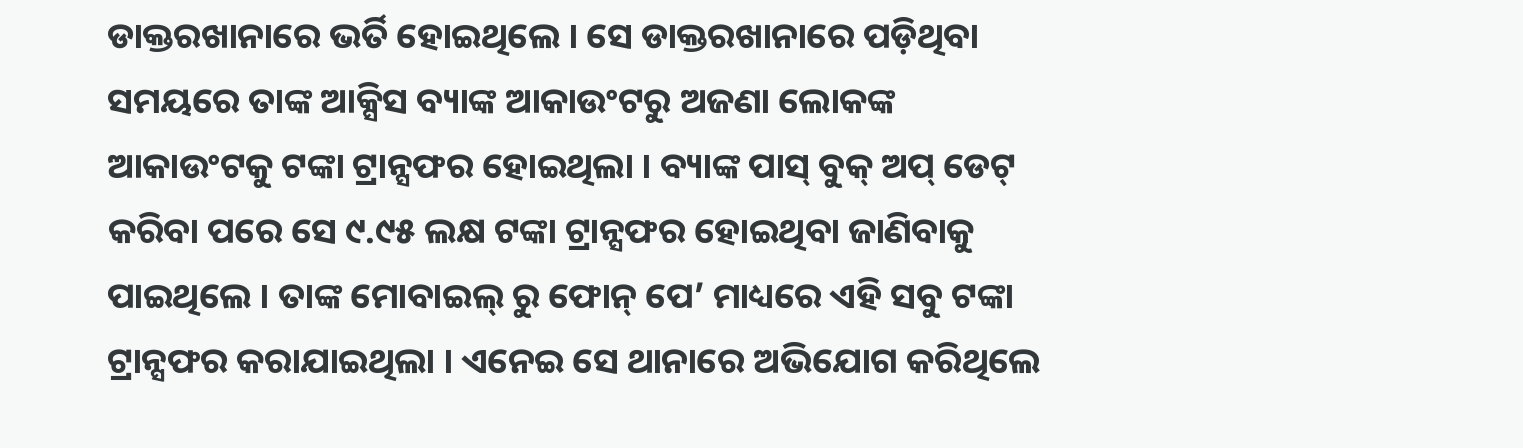ଡାକ୍ତରଖାନାରେ ଭର୍ତି ହୋଇଥିଲେ । ସେ ଡାକ୍ତରଖାନାରେ ପଡ଼ିଥିବା ସମୟରେ ତାଙ୍କ ଆକ୍ସିସ ବ୍ୟାଙ୍କ ଆକାଉଂଟରୁ ଅଜଣା ଲୋକଙ୍କ ଆକାଉଂଟକୁ ଟଙ୍କା ଟ୍ରାନ୍ସଫର ହୋଇଥିଲା । ବ୍ୟାଙ୍କ ପାସ୍ ବୁକ୍ ଅପ୍ ଡେଟ୍ କରିବା ପରେ ସେ ୯.୯୫ ଲକ୍ଷ ଟଙ୍କା ଟ୍ରାନ୍ସଫର ହୋଇଥିବା ଜାଣିବାକୁ ପାଇଥିଲେ । ତାଙ୍କ ମୋବାଇଲ୍ ରୁ ଫୋନ୍ ପେ’ ମାଧ୍ୟରେ ଏହି ସବୁ ଟଙ୍କା ଟ୍ରାନ୍ସଫର କରାଯାଇଥିଲା । ଏନେଇ ସେ ଥାନାରେ ଅଭିଯୋଗ କରିଥିଲେ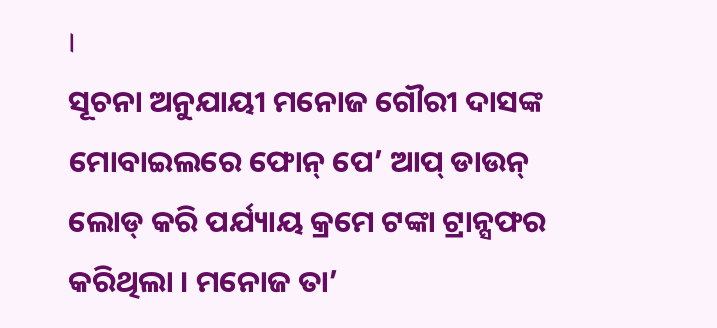।
ସୂଚନା ଅନୁଯାୟୀ ମନୋଜ ଗୌରୀ ଦାସଙ୍କ ମୋବାଇଲରେ ଫୋନ୍ ପେ’ ଆପ୍ ଡାଉନ୍ ଲୋଡ୍ କରି ପର୍ଯ୍ୟାୟ କ୍ରମେ ଟଙ୍କା ଟ୍ରାନ୍ସଫର କରିଥିଲା । ମନୋଜ ତା’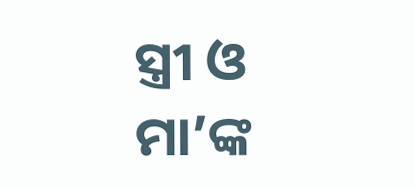ସ୍ତ୍ରୀ ଓ ମା’ଙ୍କ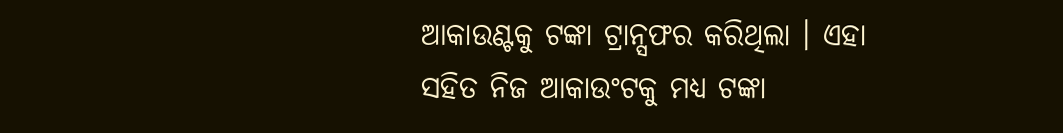ଆକାଉଣ୍ଟକୁ ଟଙ୍କା ଟ୍ରାନ୍ସଫର କରିଥିଲା । ଏହା ସହିତ ନିଜ ଆକାଉଂଟକୁ ମଧ୍ୟ ଟଙ୍କା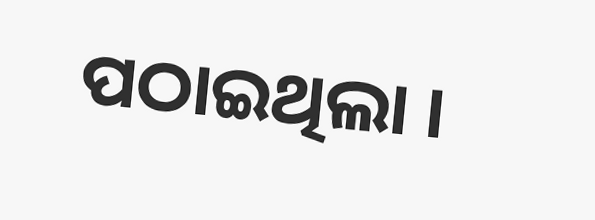ପଠାଇଥିଲା ।